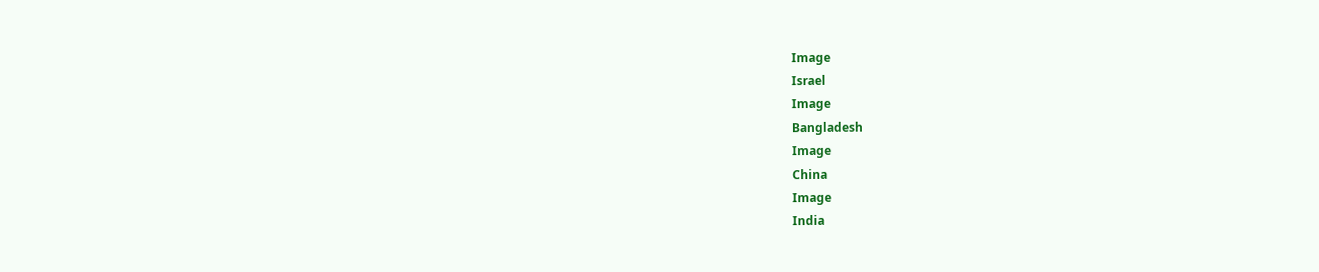Image
Israel
Image
Bangladesh
Image
China
Image
India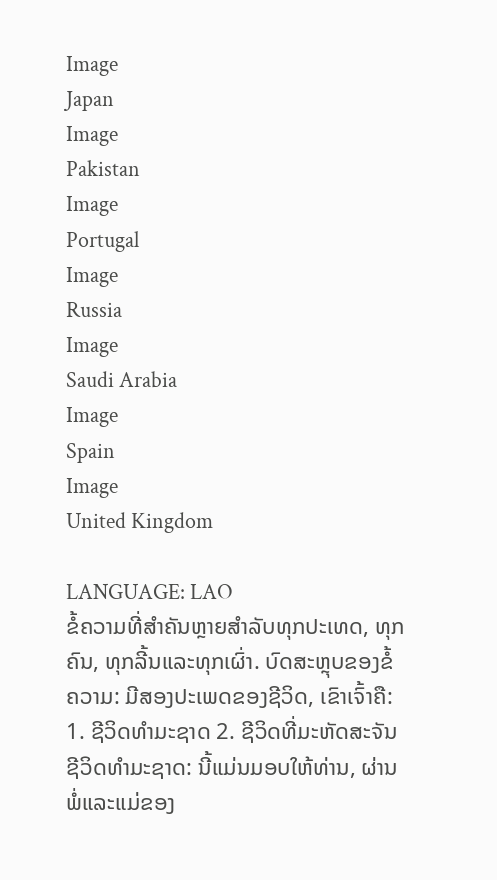Image
Japan
Image
Pakistan
Image
Portugal
Image
Russia
Image
Saudi Arabia
Image
Spain
Image
United Kingdom

LANGUAGE: LAO
ຂໍ້ຄວາມທີ່ສໍາຄັນຫຼາຍສໍາລັບທຸກປະເທດ, ທຸກຄົນ, ທຸກລີ້ນແລະທຸກເຜົ່າ. ບົດສະຫຼຸບຂອງຂໍ້ຄວາມ: ມີສອງປະເພດຂອງຊີວິດ, ເຂົາເຈົ້າຄື: 1. ຊີວິດທໍາມະຊາດ 2. ຊີວິດທີ່ມະຫັດສະຈັນ ຊີວິດທໍາມະຊາດ: ນີ້ແມ່ນມອບໃຫ້ທ່ານ, ຜ່ານພໍ່ແລະແມ່ຂອງ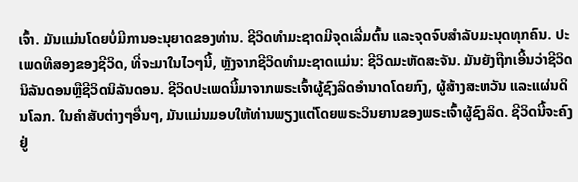ເຈົ້າ. ມັນແມ່ນໂດຍບໍ່ມີການອະນຸຍາດຂອງທ່ານ. ຊີວິດທຳມະຊາດມີຈຸດເລີ່ມຕົ້ນ ແລະຈຸດຈົບສຳລັບມະນຸດທຸກຄົນ. ປະເພດທີສອງຂອງຊີວິດ, ທີ່ຈະມາໃນໄວໆນີ້, ຫຼັງຈາກຊີວິດທໍາມະຊາດແມ່ນ: ຊີວິດມະຫັດສະຈັນ. ມັນຍັງຖືກເອີ້ນວ່າຊີວິດນິລັນດອນຫຼືຊີວິດນິລັນດອນ. ຊີວິດປະເພດນີ້ມາຈາກພຣະເຈົ້າຜູ້ຊົງລິດອຳນາດໂດຍກົງ, ຜູ້ສ້າງສະຫວັນ ແລະແຜ່ນດິນໂລກ. ໃນຄໍາສັບຕ່າງໆອື່ນໆ, ມັນແມ່ນມອບໃຫ້ທ່ານພຽງແຕ່ໂດຍພຣະວິນຍານຂອງພຣະເຈົ້າຜູ້ຊົງລິດ. ຊີວິດນີ້ຈະຄົງຢູ່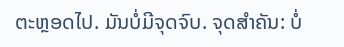ຕະຫຼອດໄປ. ມັນບໍ່ມີຈຸດຈົບ. ຈຸດສໍາຄັນ: ບໍ່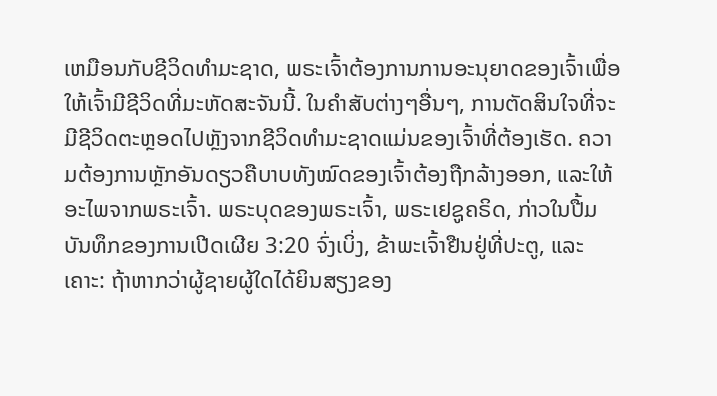ເຫມືອນກັບຊີວິດທໍາມະຊາດ, ພຣະເຈົ້າຕ້ອງການການອະນຸຍາດຂອງເຈົ້າເພື່ອໃຫ້ເຈົ້າມີຊີວິດທີ່ມະຫັດສະຈັນນີ້. ໃນຄໍາສັບຕ່າງໆອື່ນໆ, ການຕັດສິນໃຈທີ່ຈະມີຊີວິດຕະຫຼອດໄປຫຼັງຈາກຊີວິດທໍາມະຊາດແມ່ນຂອງເຈົ້າທີ່ຕ້ອງເຮັດ. ຄວາມຕ້ອງການຫຼັກອັນດຽວຄືບາບທັງໝົດຂອງເຈົ້າຕ້ອງຖືກລ້າງອອກ, ແລະໃຫ້ອະໄພຈາກພຣະເຈົ້າ. ພຣະບຸດຂອງພຣະເຈົ້າ, ພຣະເຢຊູຄຣິດ, ກ່າວໃນປື້ມບັນທຶກຂອງການເປີດເຜີຍ 3:20 ຈົ່ງເບິ່ງ, ຂ້າພະເຈົ້າຢືນຢູ່ທີ່ປະຕູ, ແລະເຄາະ: ຖ້າຫາກວ່າຜູ້ຊາຍຜູ້ໃດໄດ້ຍິນສຽງຂອງ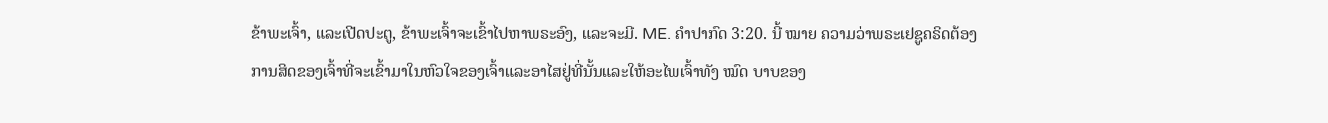ຂ້າພະເຈົ້າ, ແລະເປີດປະຕູ, ຂ້າພະເຈົ້າຈະເຂົ້າໄປຫາພຣະອົງ, ແລະຈະມີ. ME. ຄຳປາກົດ 3:20. ນີ້ ໝາຍ ຄວາມວ່າພຣະເຢຊູຄຣິດຕ້ອງການສິດຂອງເຈົ້າທີ່ຈະເຂົ້າມາໃນຫົວໃຈຂອງເຈົ້າແລະອາໄສຢູ່ທີ່ນັ້ນແລະໃຫ້ອະໄພເຈົ້າທັງ ໝົດ ບາບຂອງ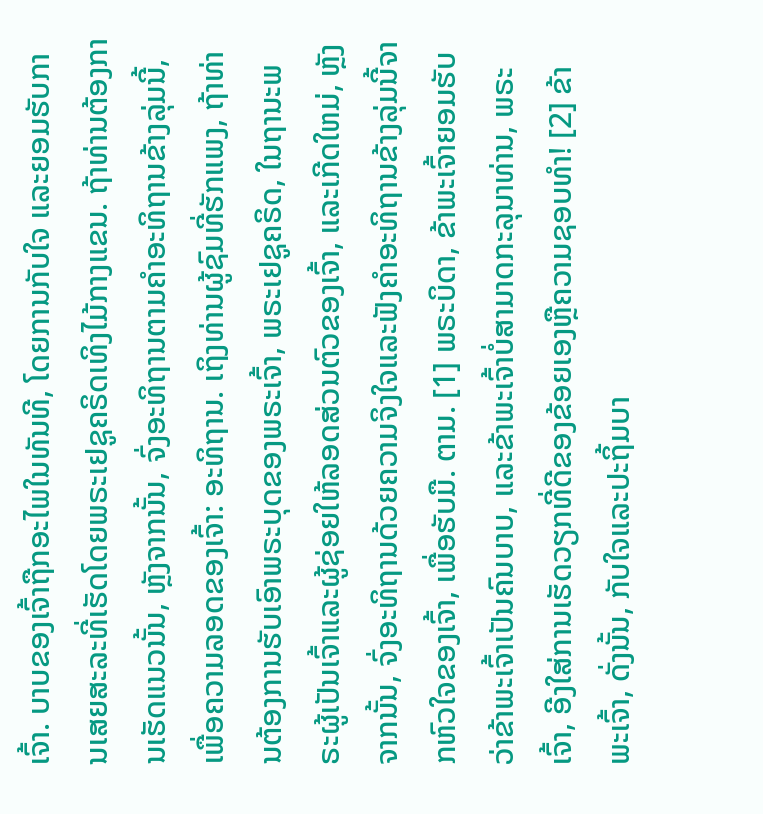ເຈົ້າ. ບາບຂອງເຈົ້າຖືກອະໄພໃນທັນທີ, ໂດຍການກັບໃຈ ແລະຍອມຮັບການເສຍສະລະທີ່ເຮັດໂດຍພຣະເຢຊູຄຣິດເທິງໄມ້ກາງແຂນ. ຖ້າທ່ານຕ້ອງການເຮັດແນວນັ້ນ, ຫຼັງຈາກນັ້ນ, ຈົ່ງອະທິຖານຕາມຄໍາອະທິຖານຂ້າງລຸ່ມນີ້, ເພື່ອຄວາມລອດຂອງເຈົ້າ: ອະທິຖານ. ເຖິງທ່ານຜູ້ຊົມທີ່ຮັກແພງ, ຖ້າທ່ານຕ້ອງການຮັບເອົາພຣະບຸດຂອງພຣະເຈົ້າ, ພຣະເຢຊູຄຣິດ, ໃນຖານະພຣະຜູ້ເປັນເຈົ້າແລະຜູ້ຊ່ອຍໃຫ້ລອດສ່ວນຕົວຂອງເຈົ້າ, ແລະເກີດໃຫມ່, ຫຼັງຈາກນັ້ນ, ຈົ່ງອະທິຖານດ້ວຍຄວາມຈິງໃຈແລະຟັງຄໍາອະທິຖານຂ້າງລຸ່ມນີ້ຈາກຫົວໃຈຂອງເຈົ້າ, ເພື່ອຮັບມື. ຕາມ. [1] ພຣະບິດາ, ຂ້າພະເຈົ້າຍອມຮັບວ່າຂ້າພະເຈົ້າເປັນຄົນບາບ, ແລະຂ້າພະເຈົ້າບໍ່ສາມາດກະລຸນາທ່ານ, ພຣະເຈົ້າ, ອີງໃສ່ການເຮັດວຽກທີ່ດີຂອງຂ້ອຍເອງຫຼືຄວາມຊອບທໍາ! [2] ຂ້າພະເຈົ້າ, ດັ່ງນັ້ນ, ກັບໃຈແລະປະຖິ້ມບາ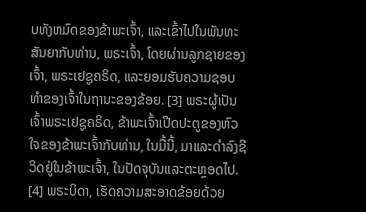ບທັງຫມົດຂອງຂ້າພະເຈົ້າ, ແລະເຂົ້າໄປໃນພັນທະສັນຍາກັບທ່ານ, ພຣະເຈົ້າ, ໂດຍຜ່ານລູກຊາຍຂອງເຈົ້າ, ພຣະເຢຊູຄຣິດ, ແລະຍອມຮັບຄວາມຊອບທໍາຂອງເຈົ້າໃນຖານະຂອງຂ້ອຍ. [3] ພຣະຜູ້ເປັນເຈົ້າພຣະເຢຊູຄຣິດ, ຂ້າພະເຈົ້າເປີດປະຕູຂອງຫົວໃຈຂອງຂ້າພະເຈົ້າກັບທ່ານ, ໃນມື້ນີ້, ມາແລະດໍາລົງຊີວິດຢູ່ໃນຂ້າພະເຈົ້າ, ໃນປັດຈຸບັນແລະຕະຫຼອດໄປ. [4] ພຣະບິດາ, ເຮັດຄວາມສະອາດຂ້ອຍດ້ວຍ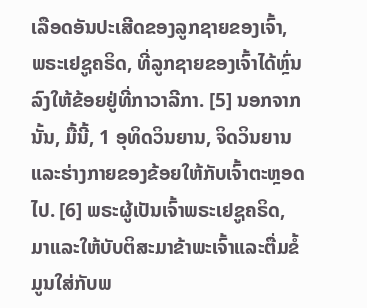ເລືອດອັນປະເສີດຂອງລູກຊາຍຂອງເຈົ້າ, ພຣະເຢຊູຄຣິດ, ທີ່ລູກຊາຍຂອງເຈົ້າໄດ້ຫຼົ່ນລົງໃຫ້ຂ້ອຍຢູ່ທີ່ກາວາລີກາ. [5] ນອກຈາກນັ້ນ, ມື້ນີ້, 1 ອຸທິດວິນຍານ, ຈິດວິນຍານແລະຮ່າງກາຍຂອງຂ້ອຍໃຫ້ກັບເຈົ້າຕະຫຼອດໄປ. [6] ພຣະຜູ້ເປັນເຈົ້າພຣະເຢຊູຄຣິດ, ມາແລະໃຫ້ບັບຕິສະມາຂ້າພະເຈົ້າແລະຕື່ມຂໍ້ມູນໃສ່ກັບພ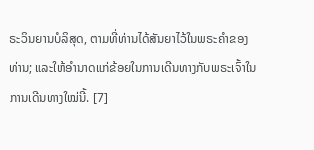ຣະວິນຍານບໍລິສຸດ, ຕາມທີ່ທ່ານໄດ້ສັນຍາໄວ້ໃນພຣະຄໍາຂອງທ່ານ; ແລະໃຫ້ອຳນາດແກ່ຂ້ອຍໃນການເດີນທາງກັບພຣະເຈົ້າໃນການເດີນທາງໃໝ່ນີ້. [7]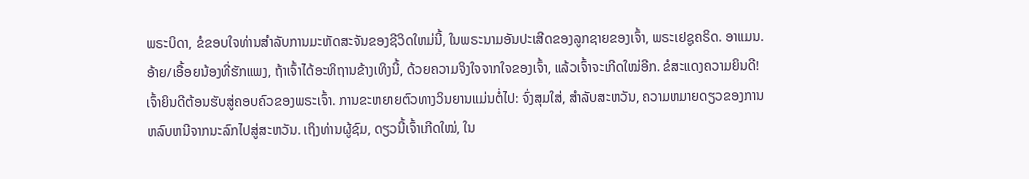ພຣະບິດາ, ຂໍຂອບໃຈທ່ານສໍາລັບການມະຫັດສະຈັນຂອງຊີວິດໃຫມ່ນີ້, ໃນພຣະນາມອັນປະເສີດຂອງລູກຊາຍຂອງເຈົ້າ, ພຣະເຢຊູຄຣິດ. ອາແມນ. ອ້າຍ/ເອື້ອຍນ້ອງທີ່ຮັກແພງ, ຖ້າເຈົ້າໄດ້ອະທິຖານຂ້າງເທິງນີ້, ດ້ວຍຄວາມຈິງໃຈຈາກໃຈຂອງເຈົ້າ, ແລ້ວເຈົ້າຈະເກີດໃໝ່ອີກ. ຂໍສະແດງຄວາມຍິນດີ! ເຈົ້າຍິນດີຕ້ອນຮັບສູ່ຄອບຄົວຂອງພຣະເຈົ້າ. ການຂະຫຍາຍຕົວທາງວິນຍານແມ່ນຕໍ່ໄປ: ຈົ່ງສຸມໃສ່, ສໍາລັບສະຫວັນ, ຄວາມຫມາຍດຽວຂອງການຫລົບຫນີຈາກນະລົກໄປສູ່ສະຫວັນ. ເຖິງທ່ານຜູ້ຊົມ, ດຽວນີ້ເຈົ້າເກີດໃໝ່, ໃນ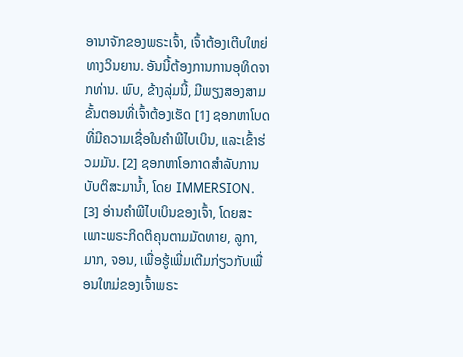ອານາຈັກຂອງພຣະເຈົ້າ, ເຈົ້າຕ້ອງເຕີບໃຫຍ່ທາງວິນຍານ. ອັນນີ້ຕ້ອງການການອຸທິດຈາກທ່ານ. ພົບ, ຂ້າງລຸ່ມນີ້, ມີພຽງສອງສາມຂັ້ນຕອນທີ່ເຈົ້າຕ້ອງເຮັດ [1] ຊອກຫາໂບດທີ່ມີຄວາມເຊື່ອໃນຄໍາພີໄບເບິນ, ແລະເຂົ້າຮ່ວມມັນ. [2] ຊອກຫາໂອກາດສໍາລັບການບັບຕິສະມານ້ຳ, ໂດຍ IMMERSION. [3] ອ່ານຄໍາພີໄບເບິນຂອງເຈົ້າ, ໂດຍສະເພາະພຣະກິດຕິຄຸນຕາມມັດທາຍ, ລູກາ, ມາກ, ຈອນ, ເພື່ອຮູ້ເພີ່ມເຕີມກ່ຽວກັບເພື່ອນໃຫມ່ຂອງເຈົ້າພຣະ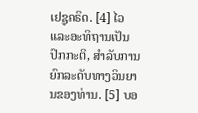ເຢຊູຄຣິດ. [4] ໄວແລະອະທິຖານເປັນປົກກະຕິ, ສໍາລັບການຍົກລະດັບທາງວິນຍານຂອງທ່ານ. [5] ບອ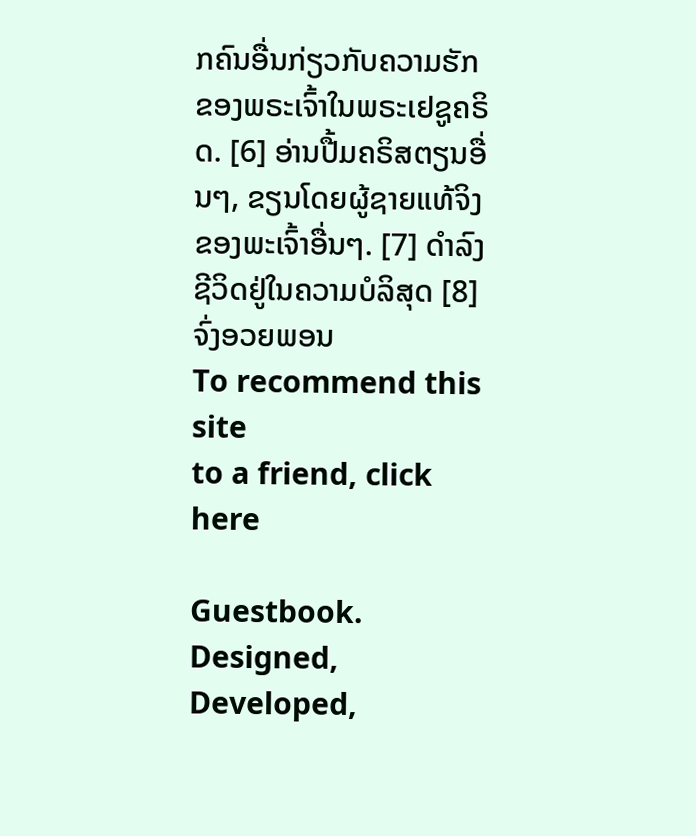ກຄົນອື່ນກ່ຽວກັບຄວາມຮັກຂອງພຣະເຈົ້າໃນພຣະເຢຊູຄຣິດ. [6] ອ່ານປື້ມຄຣິສຕຽນອື່ນໆ, ຂຽນໂດຍຜູ້ຊາຍແທ້ຈິງຂອງພະເຈົ້າອື່ນໆ. [7] ດໍາລົງຊີວິດຢູ່ໃນຄວາມບໍລິສຸດ [8] ຈົ່ງອວຍພອນ
To recommend this site
to a friend, click here

Guestbook. Designed, Developed,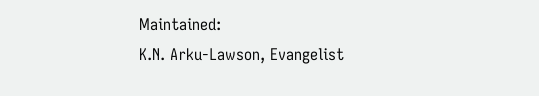Maintained:
K.N. Arku-Lawson, Evangelist